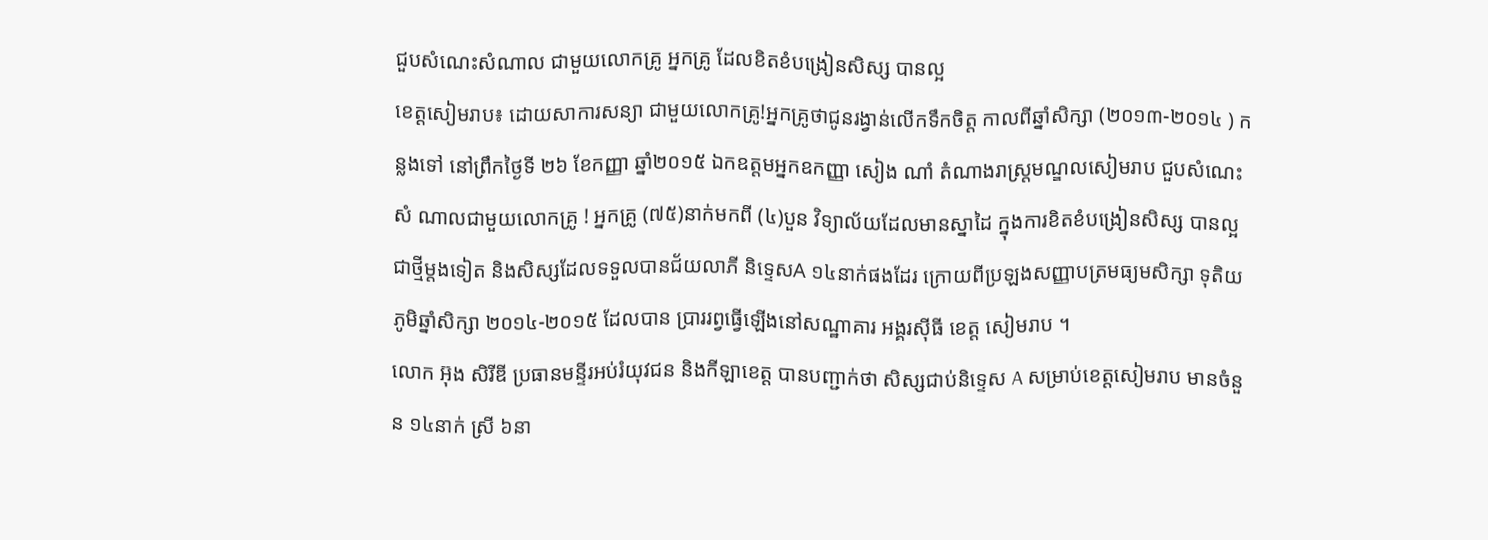ជួបសំណេះសំណាល ជាមួយលោកគ្រូ អ្នកគ្រូ ដែលខិតខំបង្រៀនសិស្ស បានល្អ
ខេត្តសៀមរាប៖ ដោយសាការសន្យា ជាមួយលោកគ្រូ!អ្នកគ្រូថាជូនរង្វាន់លើកទឹកចិត្ត កាលពីឆ្នាំសិក្សា (២០១៣-២០១៤ ) កន្លងទៅ នៅព្រឹកថ្ងៃទី ២៦ ខែកញ្ញា ឆ្នាំ២០១៥ ឯកឧត្តមអ្នកឧកញ្ញា សៀង ណាំ តំណាងរាស្រ្តមណ្ឌលសៀមរាប ជួបសំណេះ សំ ណាលជាមួយលោកគ្រូ ! អ្នកគ្រូ (៧៥)នាក់មកពី (៤)បួន វិទ្យាល័យដែលមានស្នាដៃ ក្នុងការខិតខំបង្រៀនសិស្ស បានល្អ ជាថ្មីម្តងទៀត និងសិស្សដែលទទួលបានជ័យលាភី និទ្ទេសA ១៤នាក់ផងដែរ ក្រោយពីប្រឡងសញ្ញាបត្រមធ្យមសិក្សា ទុតិយភូមិឆ្នាំសិក្សា ២០១៤-២០១៥ ដែលបាន ប្រាររព្វធ្វើឡើងនៅសណ្ឋាគារ អង្គរស៊ីធី ខេត្ត សៀមរាប ។
លោក អ៊ុង សិរីឌី ប្រធានមន្ទីរអប់រំយុវជន និងកីឡាខេត្ត បានបញ្ជាក់ថា សិស្សជាប់និទ្ទេស A សម្រាប់ខេត្តសៀមរាប មានចំនួន ១៤នាក់ ស្រី ៦នា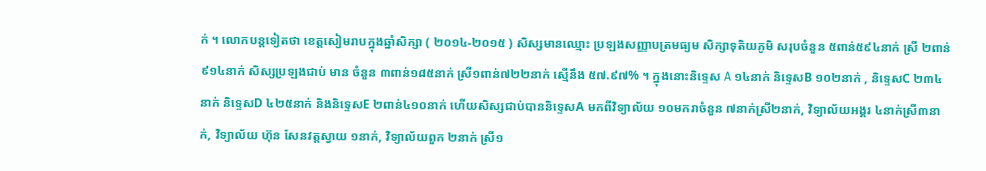ក់ ។ លោកបន្តទៀតថា ខេត្តសៀមរាបក្នុងឆ្នាំសិក្សា ( ២០១៤-២០១៥ ) សិស្សមានឈ្មោះ ប្រឡងសញ្ញាបត្រមធ្យម សិក្សាទុតិយភូមិ សរុបចំនួន ៥ពាន់៥៩៤នាក់ ស្រី ២ពាន់៩១៤នាក់ សិស្សប្រឡងជាប់ មាន ចំនួន ៣ពាន់១៨៥នាក់ ស្រី១ពាន់៧២២នាក់ ស្មើនឹង ៥៧.៩៧% ។ ក្នុងនោះនិទ្ទេស A ១៤នាក់ និទ្ទេសB ១០២នាក់ , និទ្ទេសC ២៣៤នាក់ និទ្ទេសD ៤២៥នាក់ និងនិទ្ទេសE ២ពាន់៤១០នាក់ ហើយសិស្សជាប់បាននិទ្ទេសA មកពីវិទ្យាល័យ ១០មករាចំនួន ៧នាក់ស្រី២នាក់, វិទ្យាល័យអង្គរ ៤នាក់ស្រី៣នាក់, វិទ្យាល័យ ហ៊ុន សែនវត្តស្វាយ ១នាក់, វិទ្យាល័យពួក ២នាក់ ស្រី១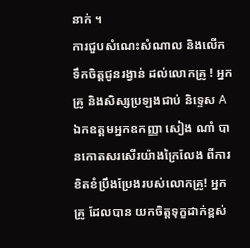នាក់ ។
ការជួបសំណេះសំណាល និងលើកទឹកចិត្តជូនរង្វាន់ ដល់លោកគ្រូ ! អ្នកគ្រូ និងសិស្សប្រឡងជាប់ និទ្ទេស A ឯកឧត្តមអ្នកឧកញ្ញា សៀង ណាំ បានកោតសរសើរយ៉ាងក្រៃលែង ពីការខិតខំប្រឹងប្រែងរបស់លោកគ្រូ! អ្នកគ្រូ ដែលបាន យកចិត្តទុក្ខដាក់ខ្ពស់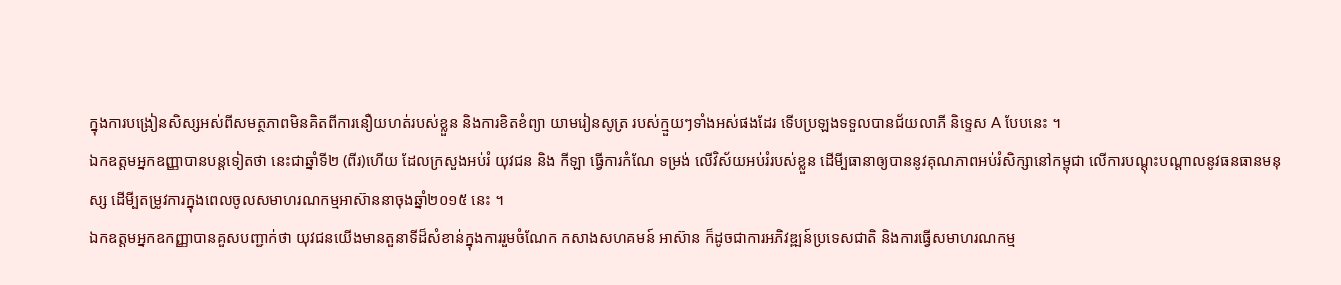ក្នុងការបង្រៀនសិស្សអស់ពីសមត្ថភាពមិនគិតពីការនឿយហត់របស់ខ្លួន និងការខិតខំព្យា យាមរៀនសូត្រ របស់ក្មួយៗទាំងអស់ផងដែរ ទើបប្រឡងទទួលបានជ័យលាភី និទ្ទេស A បែបនេះ ។
ឯកឧត្តមអ្នកឧញ្ញាបានបន្តទៀតថា នេះជាឆ្នាំទី២ (ពីរ)ហើយ ដែលក្រសួងអប់រំ យុវជន និង កីឡា ធ្វើការកំណែ ទម្រង់ លើវិស័យអប់រំរបស់ខ្លួន ដើមី្បធានាឲ្យបាននូវគុណភាពអប់រំសិក្សានៅកម្ពុជា លើការបណ្តុះបណ្តាលនូវធនធានមនុស្ស ដើមី្បតម្រូវការក្នុងពេលចូលសមាហរណកម្មអាស៊ាននាចុងឆ្នាំ២០១៥ នេះ ។
ឯកឧត្តមអ្នកឧកញ្ញាបានគួសបញ្ជាក់ថា យុវជនយើងមានតួនាទីដ៏សំខាន់ក្នុងការរួមចំណែក កសាងសហគមន៍ អាស៊ាន ក៏ដូចជាការអភិវឌ្ឍន៍ប្រទេសជាតិ និងការធ្វើសមាហរណកម្ម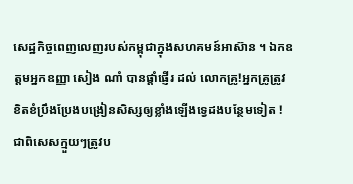សេដ្ឋកិច្ចពេញលេញរបស់កម្ពុជាក្នុងសហគមន៍អាស៊ាន ។ ឯកឧត្តមអ្នកឧញ្ញា សៀង ណាំ បានផ្ដាំផ្ញើរ ដល់ លោកគ្រូ!អ្នកគ្រូត្រូវ ខិតខំប្រឹងប្រែងបង្រៀនសិស្សឲ្យខ្លាំងឡើងទ្វេដងបន្ថែមទៀត ! ជាពិសេសក្មួយៗត្រូវប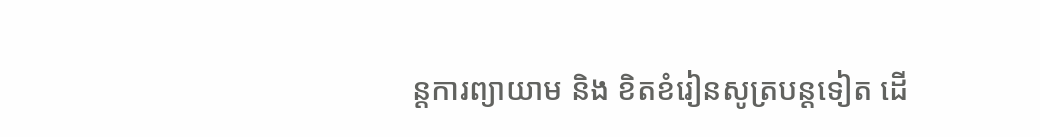ន្តការព្យាយាម និង ខិតខំរៀនសូត្របន្តទៀត ដើ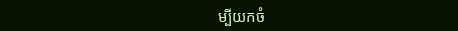ម្បីយកចំ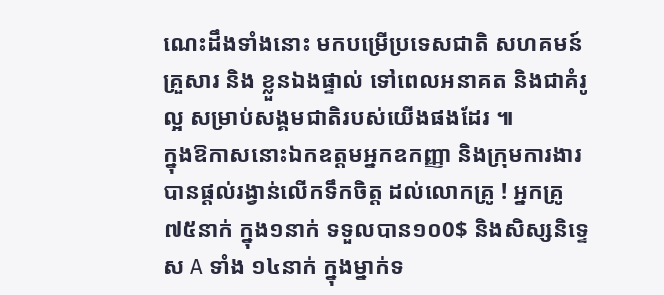ណេះដឹងទាំងនោះ មកបម្រើប្រទេសជាតិ សហគមន៍ គ្រួសារ និង ខ្លួនឯងផ្ទាល់ ទៅពេលអនាគត និងជាគំរូល្អ សម្រាប់សង្គមជាតិរបស់យើងផងដែរ ៕
ក្នុងឱកាសនោះឯកឧត្តមអ្នកឧកញ្ញា និងក្រុមការងារបានផ្តល់រង្វាន់លើកទឹកចិត្ត ដល់លោកគ្រូ ! អ្នកគ្រូ៧៥នាក់ ក្នុង១នាក់ ទទួលបាន១០0$ និងសិស្សនិទ្ទេស A ទាំង ១៤នាក់ ក្នុងម្នាក់ទ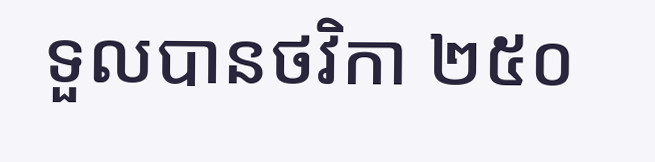ទួលបានថវិកា ២៥០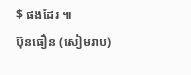$ ផងដែរ ៕
ប៊ុនធឿន (សៀមរាប)